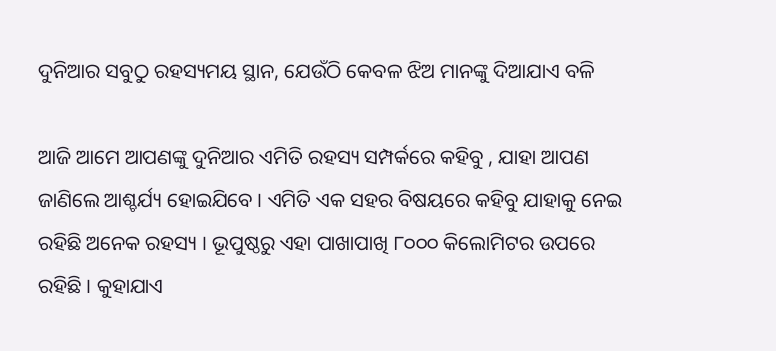ଦୁନିଆର ସବୁଠୁ ରହସ୍ୟମୟ ସ୍ଥାନ, ଯେଉଁଠି କେବଳ ଝିଅ ମାନଙ୍କୁ ଦିଆଯାଏ ବଳି

ଆଜି ଆମେ ଆପଣଙ୍କୁ ଦୁନିଆର ଏମିତି ରହସ୍ୟ ସମ୍ପର୍କରେ କହିବୁ , ଯାହା ଆପଣ ଜାଣିଲେ ଆଶ୍ଚର୍ଯ୍ୟ ହୋଇଯିବେ । ଏମିତି ଏକ ସହର ବିଷୟରେ କହିବୁ ଯାହାକୁ ନେଇ ରହିଛି ଅନେକ ରହସ୍ୟ । ଭୂପୁଷ୍ଠରୁ ଏହା ପାଖାପାଖି ୮୦୦୦ କିଲୋମିଟର ଉପରେ ରହିଛି । କୁହାଯାଏ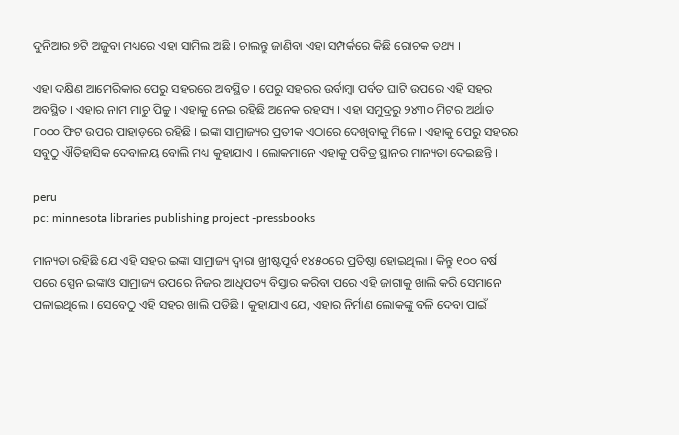ଦୁନିଆର ୭ଟି ଅଜୁବା ମଧ୍ୟରେ ଏହା ସାମିଲ ଅଛି । ଚାଲନ୍ତୁ ଜାଣିବା ଏହା ସମ୍ପର୍କରେ କିଛି ରୋଚକ ତଥ୍ୟ ।

ଏହା ଦକ୍ଷିଣ ଆମେରିକାର ପେରୁ ସହରରେ ଅବସ୍ଥିତ । ପେରୁ ସହରର ଉର୍ବାମ୍ବା ପର୍ବତ ଘାଟି ଉପରେ ଏହି ସହର ଅବସ୍ଥିତ । ଏହାର ନାମ ମାଚୁ ପିଚ୍ଚୁ । ଏହାକୁ ନେଇ ରହିଛି ଅନେକ ରହସ୍ୟ । ଏହା ସମୁଦ୍ରରୁ ୨୪୩୦ ମିଟର ଅର୍ଥାତ ୮୦୦୦ ଫିଟ ଉପର ପାହାଡ଼ରେ ରହିଛି । ଇଙ୍କା ସାମ୍ରାଜ୍ୟର ପ୍ରତୀକ ଏଠାରେ ଦେଖିବାକୁ ମିଳେ । ଏହାକୁ ପେରୁ ସହରର ସବୁଠୁ ଐତିହାସିକ ଦେବାଳୟ ବୋଲି ମଧ୍ୟ କୁହାଯାଏ । ଲୋକମାନେ ଏହାକୁ ପବିତ୍ର ସ୍ଥାନର ମାନ୍ୟତା ଦେଇଛନ୍ତି ।

peru
pc: minnesota libraries publishing project -pressbooks

ମାନ୍ୟତା ରହିଛି ଯେ ଏହି ସହର ଇଙ୍କା ସାମ୍ରାଜ୍ୟ ଦ୍ୱାରା ଖ୍ରୀଷ୍ଟପୂର୍ବ ୧୪୫୦ରେ ପ୍ରତିଷ୍ଠା ହୋଇଥିଲା । କିନ୍ତୁ ୧୦୦ ବର୍ଷ ପରେ ସ୍ପେନ ଇଙ୍କାଓ ସାମ୍ରାଜ୍ୟ ଉପରେ ନିଜର ଆଧିପତ୍ୟ ବିସ୍ତାର କରିବା ପରେ ଏହି ଜାଗାକୁ ଖାଲି କରି ସେମାନେ ପଳାଇଥିଲେ । ସେବେଠୁ ଏହି ସହର ଖାଲି ପଡିଛି । କୁହାଯାଏ ଯେ, ଏହାର ନିର୍ମାଣ ଲୋକଙ୍କୁ ବଳି ଦେବା ପାଇଁ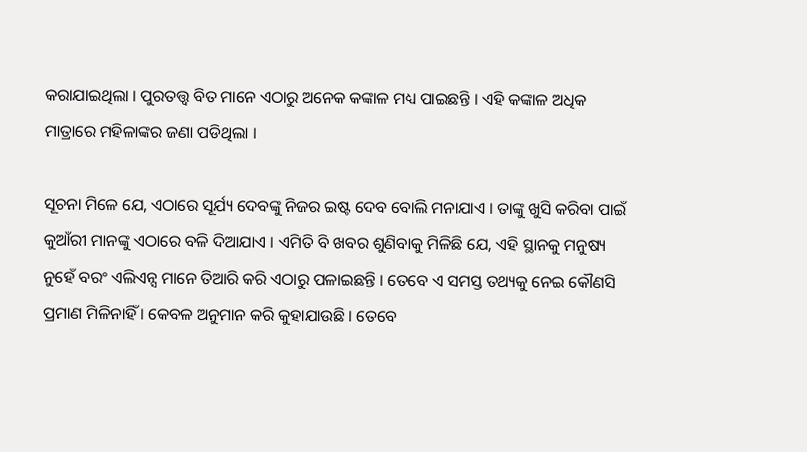କରାଯାଇଥିଲା । ପୁରତତ୍ତ୍ୱ ବିତ ମାନେ ଏଠାରୁ ଅନେକ କଙ୍କାଳ ମଧ୍ୟ ପାଇଛନ୍ତି । ଏହି କଙ୍କାଳ ଅଧିକ ମାତ୍ରାରେ ମହିଳାଙ୍କର ଜଣା ପଡିଥିଲା ।

ସୂଚନା ମିଳେ ଯେ, ଏଠାରେ ସୂର୍ଯ୍ୟ ଦେବଙ୍କୁ ନିଜର ଇଷ୍ଟ ଦେବ ବୋଲି ମନାଯାଏ । ତାଙ୍କୁ ଖୁସି କରିବା ପାଇଁ କୁଆଁରୀ ମାନଙ୍କୁ ଏଠାରେ ବଳି ଦିଆଯାଏ । ଏମିତି ବି ଖବର ଶୁଣିବାକୁ ମିଳିଛି ଯେ, ଏହି ସ୍ଥାନକୁ ମନୁଷ୍ୟ ନୁହେଁ ବରଂ ଏଲିଏନ୍ସ ମାନେ ତିଆରି କରି ଏଠାରୁ ପଳାଇଛନ୍ତି । ତେବେ ଏ ସମସ୍ତ ତଥ୍ୟକୁ ନେଇ କୌଣସି ପ୍ରମାଣ ମିଳିନାହିଁ । କେବଳ ଅନୁମାନ କରି କୁହାଯାଉଛି । ତେବେ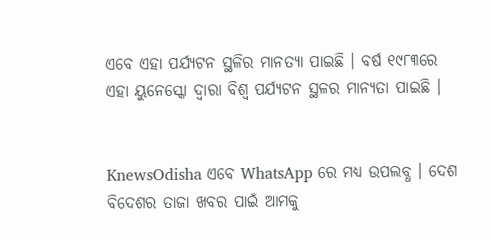ଏବେ ଏହା ପର୍ଯ୍ୟଟନ ସ୍ଥଳିର ମାନତ୍ୟା ପାଇଛି । ବର୍ଷ ୧୯୮୩ରେ ଏହା ୟୁନେସ୍କୋ ଦ୍ୱାରା ବିଶ୍ୱ ପର୍ଯ୍ୟଟନ ସ୍ଥଳର ମାନ୍ୟତା ପାଇଛି ।


KnewsOdisha ଏବେ WhatsApp ରେ ମଧ୍ୟ ଉପଲବ୍ଧ । ଦେଶ ବିଦେଶର ତାଜା ଖବର ପାଇଁ ଆମକୁ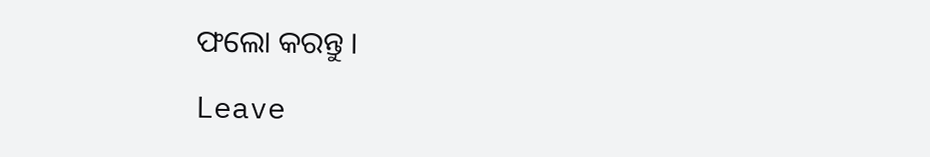ଫଲୋ କରନ୍ତୁ ।

Leave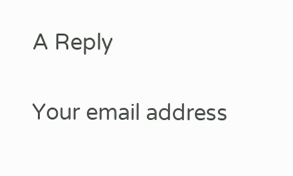A Reply

Your email address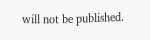will not be published.